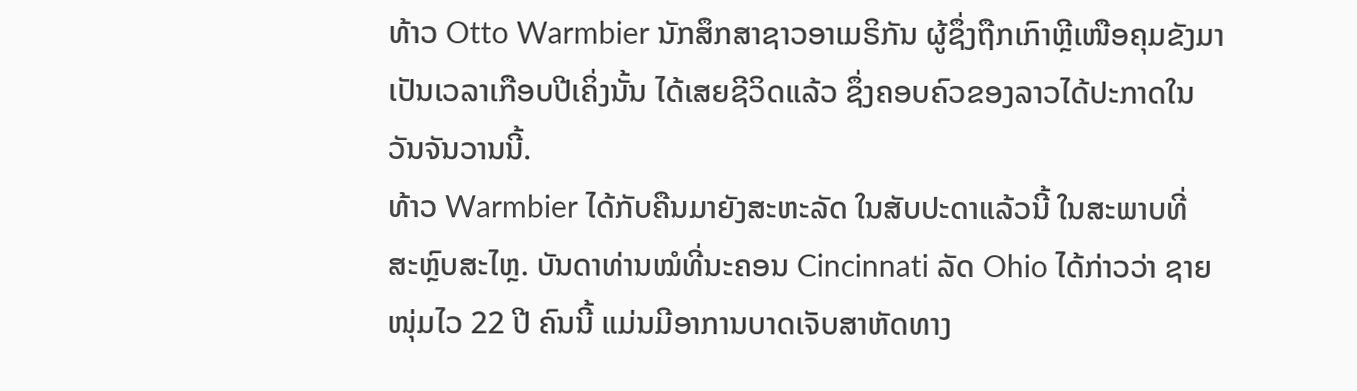ທ້າວ Otto Warmbier ນັກສຶກສາຊາວອາເມຣິກັນ ຜູ້ຊຶ່ງຖືກເກົາຫຼີເໜືອຄຸມຂັງມາ
ເປັນເວລາເກືອບປີເຄິ່ງນັ້ນ ໄດ້ເສຍຊີວິດແລ້ວ ຊຶ່ງຄອບຄົວຂອງລາວໄດ້ປະກາດໃນ
ວັນຈັນວານນີ້.
ທ້າວ Warmbier ໄດ້ກັບຄືນມາຍັງສະຫະລັດ ໃນສັບປະດາແລ້ວນີ້ ໃນສະພາບທີ່
ສະຫຼົບສະໄຫຼ. ບັນດາທ່ານໝໍທີ່ນະຄອນ Cincinnati ລັດ Ohio ໄດ້ກ່າວວ່າ ຊາຍ
ໜຸ່ມໄວ 22 ປີ ຄົນນີ້ ແມ່ນມີອາການບາດເຈັບສາຫັດທາງ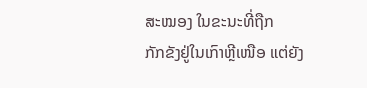ສະໝອງ ໃນຂະນະທີ່ຖືກ
ກັກຂັງຢູ່ໃນເກົາຫຼີເໜືອ ແຕ່ຍັງ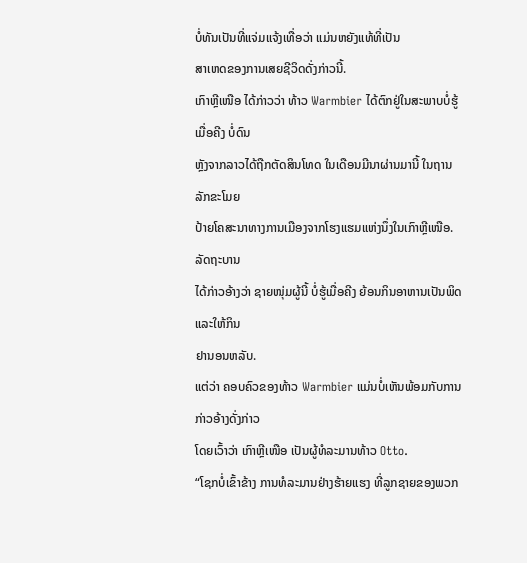ບໍ່ທັນເປັນທີ່ແຈ່ມແຈ້ງເທື່ອວ່າ ແມ່ນຫຍັງແທ້ທີ່ເປັນ
ສາເຫດຂອງການເສຍຊີວິດດັ່ງກ່າວນີ້.
ເກົາຫຼີເໜືອ ໄດ້ກ່າວວ່າ ທ້າວ Warmbier ໄດ້ຕົກຢູ່ໃນສະພາບບໍ່ຮູ້ເມື່ອຄີງ ບໍ່ດົນ
ຫຼັງຈາກລາວໄດ້ຖືກຕັດສິນໂທດ ໃນເດືອນມີນາຜ່ານມານີ້ ໃນຖານລັກຂະໂມຍ
ປ້າຍໂຄສະນາທາງການເມືອງຈາກໂຮງແຮມແຫ່ງນຶ່ງໃນເກົາຫຼີເໜືອ. ລັດຖະບານ
ໄດ້ກ່າວອ້າງວ່າ ຊາຍໜຸ່ມຜູ້ນີ້ ບໍ່ຮູ້ເມື່ອຄີງ ຍ້ອນກິນອາຫານເປັນພິດ ແລະໃຫ້ກິນ
ຢານອນຫລັບ.
ແຕ່ວ່າ ຄອບຄົວຂອງທ້າວ Warmbier ແມ່ນບໍ່ເຫັນພ້ອມກັບການກ່າວອ້າງດັ່ງກ່າວ
ໂດຍເວົ້າວ່າ ເກົາຫຼີເໜືອ ເປັນຜູ້ທໍລະມານທ້າວ Otto.
“ໂຊກບໍ່ເຂົ້າຂ້າງ ການທໍລະມານຢ່າງຮ້າຍແຮງ ທີ່ລູກຊາຍຂອງພວກ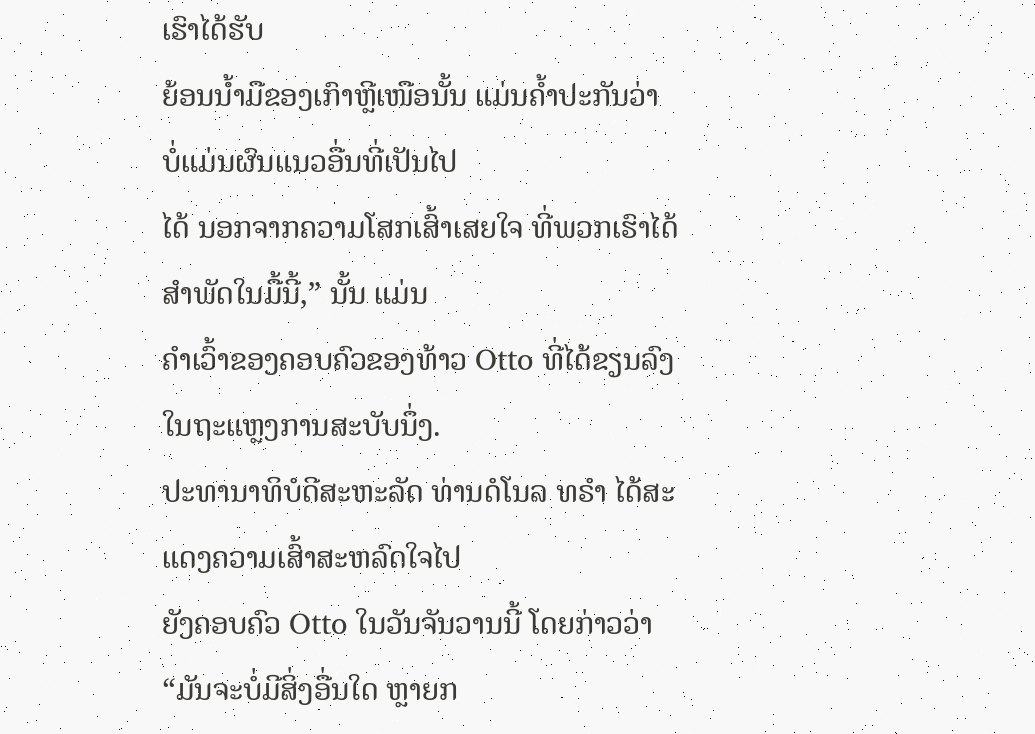ເຮົາໄດ້ຮັບ
ຍ້ອນນ້ຳມືຂອງເກົາຫຼີເໜືອນັ້ນ ແມ່ນຄ້ຳປະກັນວ່າ ບໍ່ແມ່ນຜົນແນວອື່ນທີ່ເປັນໄປ
ໄດ້ ນອກຈາກຄວາມໂສກເສົ້າເສຍໃຈ ທີ່ພວກເຮົາໄດ້ສຳພັດໃນມື້ນີ້,” ນັ້ນ ແມ່ນ
ຄຳເວົ້າຂອງຄອບຄົວຂອງທ້າວ Otto ທີ່ໄດ້ຂຽນລົງໃນຖະແຫຼງການສະບັບນຶ່ງ.
ປະທານາທິບໍດີສະຫະລັດ ທ່ານດໍໂນລ ທຣຳ ໄດ້ສະແດງຄວາມເສົ້າສະຫລົດໃຈໄປ
ຍັງຄອບຄົວ Otto ໃນວັນຈັນວານນີ້ ໂດຍກ່າວວ່າ “ມັນຈະບໍ່ມີສິ່ງອື່ນໃດ ຫຼາຍກ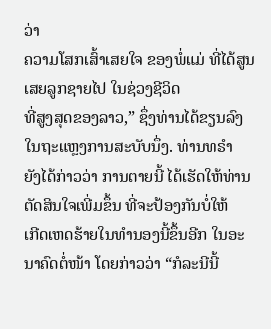ວ່າ
ຄວາມໂສກເສົ້າເສຍໃຈ ຂອງພໍ່ແມ່ ທີ່ໄດ້ສູນເສຍລູກຊາຍໄປ ໃນຊ່ວງຊີວິດ
ທີ່ສູງສຸດຂອງລາວ,” ຊຶ່ງທ່ານໄດ້ຂຽນລົງໃນຖະແຫຼງການສະບັບນຶ່ງ. ທ່ານທຣຳ
ຍັງໄດ້ກ່າວວ່າ ການຕາຍນີ້ ໄດ້ເຮັດໃຫ້ທ່ານຕັດສິນໃຈເພີ່ມຂຶ້ນ ທີ່ຈະປ້ອງກັນບໍ່ໃຫ້
ເກີດເຫດຮ້າຍໃນທຳນອງນີ້ຂຶ້ນອີກ ໃນອະນາຄົດຕໍ່ໜ້າ ໂດຍກ່າວວ່າ “ກໍລະນີນີ້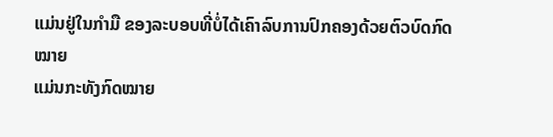ແມ່ນຢູ່ໃນກຳມື ຂອງລະບອບທີ່ບໍ່ໄດ້ເຄົາລົບການປົກຄອງດ້ວຍຕົວບົດກົດໝາຍ
ແມ່ນກະທັງກົດໝາຍ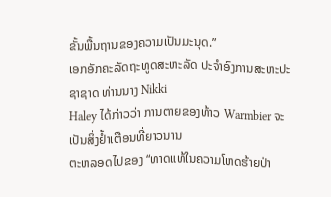ຂັ້ນພື້ນຖານຂອງຄວາມເປັນມະນຸດ.”
ເອກອັກຄະລັດຖະທູດສະຫະລັດ ປະຈຳອົງການສະຫະປະຊາຊາດ ທ່ານນາງ Nikki
Haley ໄດ້ກ່າວວ່າ ການຕາຍຂອງທ້າວ Warmbier ຈະເປັນສິ່ງຢ້ຳເຕືອນທີ່ຍາວນານ
ຕະຫລອດໄປຂອງ “ທາດແທ້ໃນຄວາມໂຫດຮ້າຍປ່າ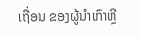ເຖື່ອນ ຂອງຜູ້ນຳເກົາຫຼີ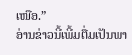ເໜືອ.”
ອ່ານຂ່າວນີ້ເພີ້ມຕື່ມເປັນພາ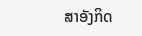ສາອັງກິດ